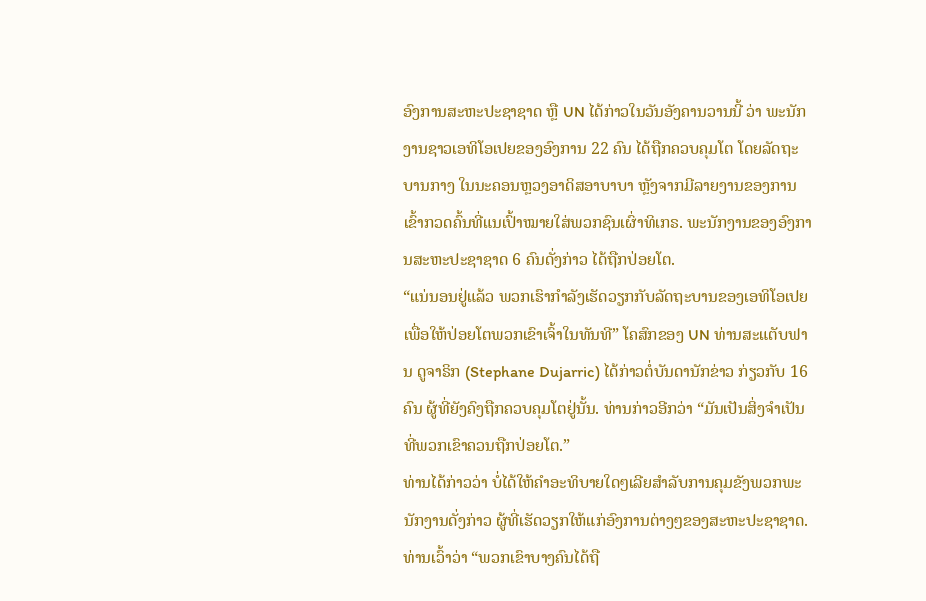ອົງການສະຫະປະຊາຊາດ ຫຼື UN ໄດ້ກ່າວໃນວັນອັງຄານວານນີ້ ວ່າ ພະນັກງານຊາວເອທິໂອເປຍຂອງອົງການ 22 ຄົນ ໄດ້ຖືກຄວບຄຸມໂຕ ໂດຍລັດຖະບານກາງ ໃນນະຄອນຫຼວງອາດິສອາບາບາ ຫຼັງຈາກມີລາຍງານຂອງການເຂົ້າກວດຄົ້ນທີ່ແນເປົ້າໝາຍໃສ່ພວກຊົນເຜົ່າທິເກຣ. ພະນັກງານຂອງອົງການສະຫະປະຊາຊາດ 6 ຄົນດັ່ງກ່າວ ໄດ້ຖືກປ່ອຍໂຕ.
“ແນ່ນອນຢູ່ແລ້ວ ພວກເຮົາກຳລັງເຮັດວຽກກັບລັດຖະບານຂອງເອທິໂອເປຍ ເພື່ອໃຫ້ປ່ອຍໂຕພວກເຂົາເຈົ້າໃນທັນທີ” ໂຄສົກຂອງ UN ທ່ານສະແຕັບຟານ ດູຈາຣິກ (Stephane Dujarric) ໄດ້ກ່າວຕໍ່ບັນດານັກຂ່າວ ກ່ຽວກັບ 16 ຄົນ ຜູ້ທີ່ຍັງຄົງຖືກຄວບຄຸມໂຕຢູ່ນັ້ນ. ທ່ານກ່າວອີກວ່າ “ມັນເປັນສິ່ງຈຳເປັນທີ່ພວກເຂົາຄວນຖືກປ່ອຍໂຕ.”
ທ່ານໄດ້ກ່າວວ່າ ບໍ່ໄດ້ໃຫ້ຄຳອະທິບາຍໃດໆເລີຍສຳລັບການຄຸມຂັງພວກພະນັກງານດັ່ງກ່າວ ຜູ້ທີ່ເຮັດວຽກໃຫ້ແກ່ອົງການຕ່າງໆຂອງສະຫະປະຊາຊາດ. ທ່ານເວົ້າວ່າ “ພວກເຂົາບາງຄົນໄດ້ຖື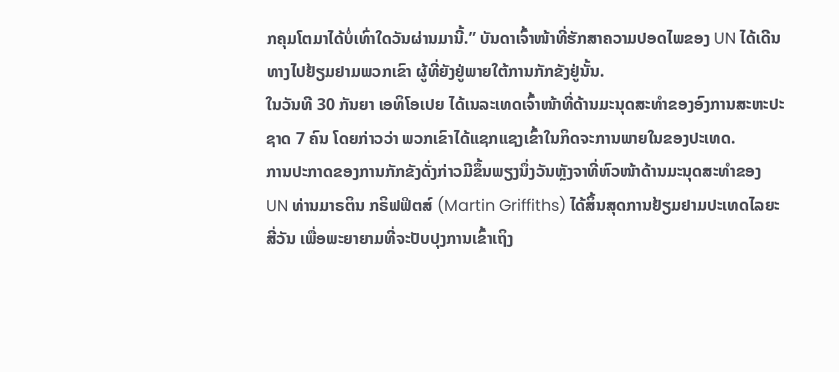ກຄຸມໂຕມາໄດ້ບໍ່ເທົ່າໃດວັນຜ່ານມານີ້.” ບັນດາເຈົ້າໜ້າທີ່ຮັກສາຄວາມປອດໄພຂອງ UN ໄດ້ເດີນທາງໄປຢ້ຽມຢາມພວກເຂົາ ຜູ້ທີ່ຍັງຢູ່ພາຍໃຕ້ການກັກຂັງຢູ່ນັ້ນ.
ໃນວັນທີ 30 ກັນຍາ ເອທິໂອເປຍ ໄດ້ເນລະເທດເຈົ້າໜ້າທີ່ດ້ານມະນຸດສະທຳຂອງອົງການສະຫະປະຊາດ 7 ຄົນ ໂດຍກ່າວວ່າ ພວກເຂົາໄດ້ແຊກແຊງເຂົ້າໃນກິດຈະການພາຍໃນຂອງປະເທດ.
ການປະກາດຂອງການກັກຂັງດັ່ງກ່າວມີຂຶ້ນພຽງນຶ່ງວັນຫຼັງຈາທີ່ຫົວໜ້າດ້ານມະນຸດສະທຳຂອງ UN ທ່ານມາຣຕິນ ກຣິຟຟິຕສ໌ (Martin Griffiths) ໄດ້ສິ້ນສຸດການຢ້ຽມຢາມປະເທດໄລຍະສີ່ວັນ ເພື່ອພະຍາຍາມທີ່ຈະປັບປຸງການເຂົ້າເຖິງ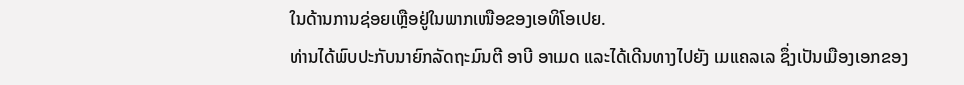ໃນດ້ານການຊ່ອຍເຫຼືອຢູ່ໃນພາກເໜືອຂອງເອທິໂອເປຍ.
ທ່ານໄດ້ພົບປະກັບນາຍົກລັດຖະມົນຕີ ອາບີ ອາເມດ ແລະໄດ້ເດີນທາງໄປຍັງ ເມແຄລເລ ຊຶ່ງເປັນເມືອງເອກຂອງ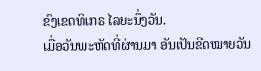ຂົງເຂດທິເກຣ ໄລຍະນຶ່ງວັນ.
ເມື່ອວັນພະຫັດທີ່ຜ່ານມາ ອັນເປັນຂີດໝາຍວັນ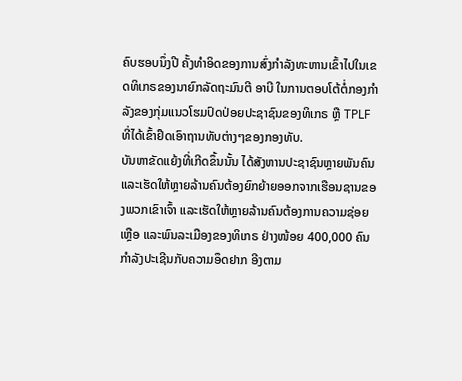ຄົບຮອບນຶ່ງປີ ຄັ້ງທຳອິດຂອງການສົ່ງກຳລັງທະຫານເຂົ້າໄປໃນເຂດທິເກຣຂອງນາຍົກລັດຖະມົນຕີ ອາບີ ໃນການຕອບໂຕ້ຕໍ່ກອງກຳລັງຂອງກຸ່ມແນວໂຮມປົດປ່ອຍປະຊາຊົນຂອງທິເກຣ ຫຼື TPLF ທີ່ໄດ້ເຂົ້າຢຶດເອົາຖານທັບຕ່າງໆຂອງກອງທັບ.
ບັນຫາຂັດແຍ້ງທີ່ເກີດຂຶ້ນນັ້ນ ໄດ້ສັງຫານປະຊາຊົນຫຼາຍພັນຄົນ ແລະເຮັດໃຫ້ຫຼາຍລ້ານຄົນຕ້ອງຍົກຍ້າຍອອກຈາກເຮືອນຊານຂອງພວກເຂົາເຈົ້າ ແລະເຮັດໃຫ້ຫຼາຍລ້ານຄົນຕ້ອງການຄວາມຊ່ອຍເຫຼືອ ແລະພົນລະເມືອງຂອງທິເກຣ ຢ່າງໜ້ອຍ 400,000 ຄົນ ກຳລັງປະເຊີນກັບຄວາມອຶດຢາກ ອີງຕາມ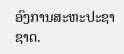ອົງການສະຫະປະຊາຊາດ.